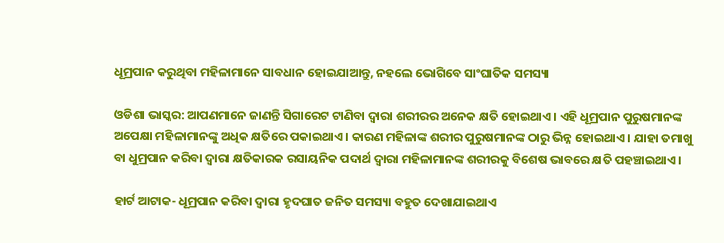ଧୂମ୍ରପାନ କରୁଥିବା ମହିଳାମାନେ ସାବଧାନ ହୋଇଯାଆନ୍ତୁ, ନହଲେ ଭୋଗିବେ ସାଂଘାତିକ ସମସ୍ୟା

ଓଡିଶା ଭାସ୍କର: ଆପଣମାନେ ଜାଣନ୍ତି ସିଗାରେଟ ଟାଣିବା ଦ୍ୱାରା ଶରୀରର ଅନେକ କ୍ଷତି ହୋଇଥାଏ । ଏହି ଧୂମ୍ରପାନ ପୁରୁଷମାନଙ୍କ ଅପେକ୍ଷା ମହିଳାମାନଙ୍କୁ ଅଧିକ କ୍ଷତିରେ ପକାଇଥାଏ । କାରଣ ମହିଳାଙ୍କ ଶରୀର ପୁରୁଷମାନଙ୍କ ଠାରୁ ଭିନ୍ନ ହୋଇଥାଏ । ଯାହା ତମାଖୁ ବା ଧୁମ୍ରପାନ କରିବା ଦ୍ୱାରା କ୍ଷତିକାରକ ରସାୟନିକ ପଦାର୍ଥ ଦ୍ୱାରା ମହିଳାମାନଙ୍କ ଶରୀରକୁ ବିଶେଷ ଭାବରେ କ୍ଷତି ପହଞ୍ଚାଇଥାଏ ।

ହାର୍ଟ ଆଟାକ- ଧୂମ୍ରପାନ କରିବା ଦ୍ୱାରା ହୃଦଘାତ ଜନିତ ସମସ୍ୟା ବହୁତ ଦେଖାଯାଇଥାଏ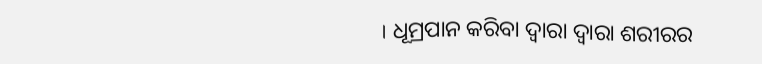। ଧୂମ୍ରପାନ କରିବା ଦ୍ୱାରା ଦ୍ୱାରା ଶରୀରର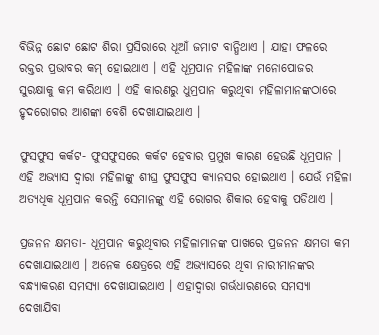ବିଭିନ୍ନ ଛୋଟ ଛୋଟ ଶିରା ପ୍ରସିରାରେ ଧୂଆଁ ଜମାଟ ବାନ୍ଧିଥାଏ । ଯାହା ଫଳରେ ରକ୍ତର ପ୍ରଭାବର କମ୍ ହୋଇଥାଏ । ଏହି ଧୂମ୍ରପାନ ମହିଳାଙ୍କ ମନୋପୋଜର ସୁରକ୍ଷାକୁ କମ କରିଥାଏ । ଏହି କାରଣରୁ ଧୁମ୍ରପାନ କରୁଥିବା ମହିଳାମାନଙ୍କଠାରେ ହୃଦରୋଗର ଆଶଙ୍କା ବେଶି ଦେଖାଯାଇଥାଏ ।

ଫୁସଫୁସ କର୍କଟ- ଫୁସଫୁସରେ କର୍କଟ ହେବାର ପ୍ରମୁଖ କାରଣ ହେଉଛି ଧୂମ୍ରପାନ । ଏହି ଅଭ୍ୟାସ ଦ୍ୱାରା ମହିଳାଙ୍କୁ ଶୀଘ୍ର ଫୁସଫୁସ କ୍ୟାନସର ହୋଇଥାଏ । ଯେଉଁ ମହିଳା ଅତ୍ୟଧିକ ଧୂମ୍ରପାନ କରନ୍ତି ସେମାନଙ୍କୁ ଏହି ରୋଗର ଶିକାର ହେବାକୁ ପଡିଥାଏ ।

ପ୍ରଜନନ କ୍ଷମତା- ଧୂମ୍ରପାନ କରୁଥିବାର ମହିଳାମାନଙ୍କ ପାଖରେ ପ୍ରଜନନ କ୍ଷମତା କମ ଦେଖାଯାଇଥାଏ । ଅନେକ କ୍ଷେତ୍ରରେ ଏହି ଅଭ୍ୟାସରେ ଥିବା ନାରୀମାନଙ୍କର ବନ୍ଧ୍ୟାକରଣ ସମସ୍ୟା ଦେଖାଯାଇଥାଏ । ଏହାଦ୍ୱାରା ଗର୍ଭଧାରଣରେ ସମସ୍ୟା ଦେଖାଯିବା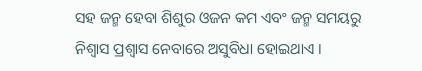ସହ ଜନ୍ମ ହେବା ଶିଶୁର ଓଜନ କମ ଏବଂ ଜନ୍ମ ସମୟରୁ ନିଶ୍ୱାସ ପ୍ରଶ୍ୱାସ ନେବାରେ ଅସୁବିଧା ହୋଇଥାଏ ।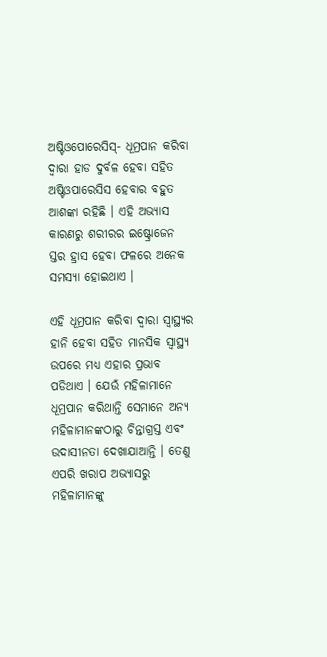ଅଷ୍ଟିଓପୋରେସିସ୍- ଧୂମ୍ରପାନ କରିବା ଦ୍ୱାରା ହାଡ ଦୁର୍ବଳ ହେବା ସହିତ ଅଷ୍ଟିଓପାରେସିସ ହେବାର ବହୁତ ଆଶଙ୍କା ରହିଛି । ଏହି ଅଭ୍ୟାସ କାରଣରୁ ଶରୀରର ଇଷ୍ଟ୍ରୋଜେନ ସ୍ତର ହ୍ରାସ ହେବା ଫଳରେ ଅନେକ ସମସ୍ୟା ହୋଇଥାଏ ।

ଏହି ଧୂମ୍ରପାନ କରିବା ଦ୍ୱାରା ସ୍ୱାସ୍ଥ୍ୟର ହାନି ହେବା ସହିତ ମାନସିକ ସ୍ୱାସ୍ଥ୍ୟ ଉପରେ ମଧ୍ୟ ଏହାର ପ୍ରଭାବ ପଡିଥାଏ । ଯେଉଁ ମହିଳାମାନେ ଧୂମ୍ରପାନ କରିଥାନ୍ତି ସେମାନେ ଅନ୍ୟ ମହିଳାମାନଙ୍କଠାରୁ ଚିନ୍ତାଗ୍ରସ୍ତ ଏବଂ ଉଦାସୀନତା ଦେଖାଯାଆନ୍ତି । ତେଣୁ ଏପରି ଖରାପ ଅଭ୍ୟାସରୁ ମହିଳାମାନଙ୍କୁ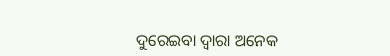ଦୁରେଇବା ଦ୍ୱାରା ଅନେକ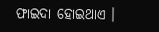ଫାଇଦା ହୋଇଥାଏ ।